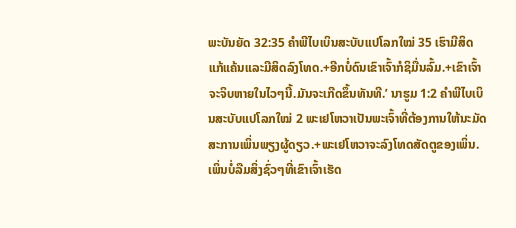ພະບັນຍັດ 32:35 ຄຳພີໄບເບິນສະບັບແປໂລກໃໝ່ 35 ເຮົາມີສິດແກ້ແຄ້ນແລະມີສິດລົງໂທດ.+ອີກບໍ່ດົນເຂົາເຈົ້າກໍຊິມື່ນລົ້ມ.+ເຂົາເຈົ້າຈະຈິບຫາຍໃນໄວໆນີ້.ມັນຈະເກີດຂຶ້ນທັນທີ.’ ນາຮູມ 1:2 ຄຳພີໄບເບິນສະບັບແປໂລກໃໝ່ 2 ພະເຢໂຫວາເປັນພະເຈົ້າທີ່ຕ້ອງການໃຫ້ນະມັດສະການເພິ່ນພຽງຜູ້ດຽວ.+ພະເຢໂຫວາຈະລົງໂທດສັດຕູຂອງເພິ່ນ. ເພິ່ນບໍ່ລືມສິ່ງຊົ່ວໆທີ່ເຂົາເຈົ້າເຮັດ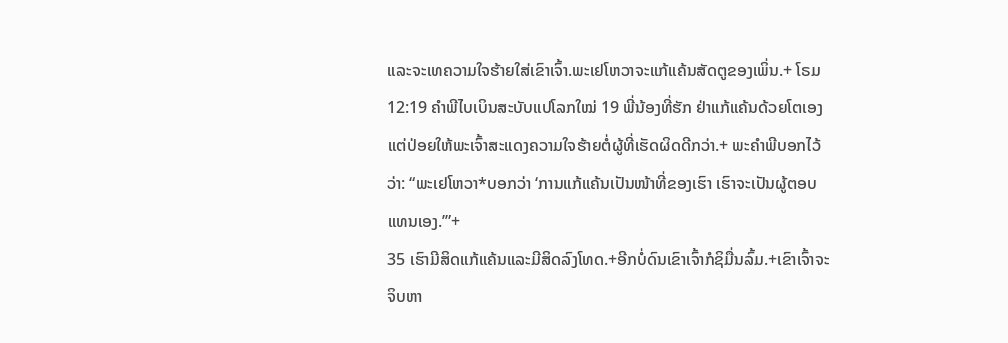ແລະຈະເທຄວາມໃຈຮ້າຍໃສ່ເຂົາເຈົ້າ.ພະເຢໂຫວາຈະແກ້ແຄ້ນສັດຕູຂອງເພິ່ນ.+ ໂຣມ 12:19 ຄຳພີໄບເບິນສະບັບແປໂລກໃໝ່ 19 ພີ່ນ້ອງທີ່ຮັກ ຢ່າແກ້ແຄ້ນດ້ວຍໂຕເອງ ແຕ່ປ່ອຍໃຫ້ພະເຈົ້າສະແດງຄວາມໃຈຮ້າຍຕໍ່ຜູ້ທີ່ເຮັດຜິດດີກວ່າ.+ ພະຄຳພີບອກໄວ້ວ່າ: “ພະເຢໂຫວາ*ບອກວ່າ ‘ການແກ້ແຄ້ນເປັນໜ້າທີ່ຂອງເຮົາ ເຮົາຈະເປັນຜູ້ຕອບແທນເອງ.’”+
35 ເຮົາມີສິດແກ້ແຄ້ນແລະມີສິດລົງໂທດ.+ອີກບໍ່ດົນເຂົາເຈົ້າກໍຊິມື່ນລົ້ມ.+ເຂົາເຈົ້າຈະຈິບຫາ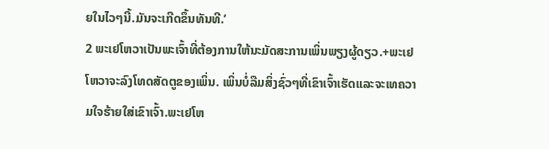ຍໃນໄວໆນີ້.ມັນຈະເກີດຂຶ້ນທັນທີ.’
2 ພະເຢໂຫວາເປັນພະເຈົ້າທີ່ຕ້ອງການໃຫ້ນະມັດສະການເພິ່ນພຽງຜູ້ດຽວ.+ພະເຢໂຫວາຈະລົງໂທດສັດຕູຂອງເພິ່ນ. ເພິ່ນບໍ່ລືມສິ່ງຊົ່ວໆທີ່ເຂົາເຈົ້າເຮັດແລະຈະເທຄວາມໃຈຮ້າຍໃສ່ເຂົາເຈົ້າ.ພະເຢໂຫ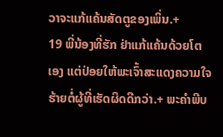ວາຈະແກ້ແຄ້ນສັດຕູຂອງເພິ່ນ.+
19 ພີ່ນ້ອງທີ່ຮັກ ຢ່າແກ້ແຄ້ນດ້ວຍໂຕເອງ ແຕ່ປ່ອຍໃຫ້ພະເຈົ້າສະແດງຄວາມໃຈຮ້າຍຕໍ່ຜູ້ທີ່ເຮັດຜິດດີກວ່າ.+ ພະຄຳພີບ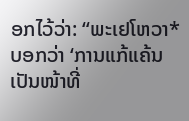ອກໄວ້ວ່າ: “ພະເຢໂຫວາ*ບອກວ່າ ‘ການແກ້ແຄ້ນເປັນໜ້າທີ່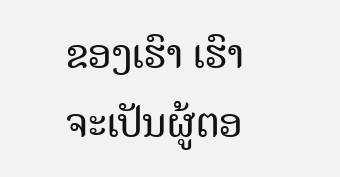ຂອງເຮົາ ເຮົາຈະເປັນຜູ້ຕອ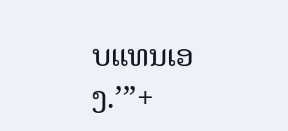ບແທນເອງ.’”+